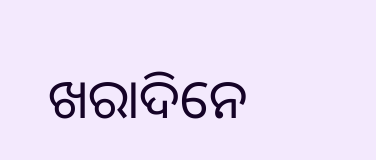ଖରାଦିନେ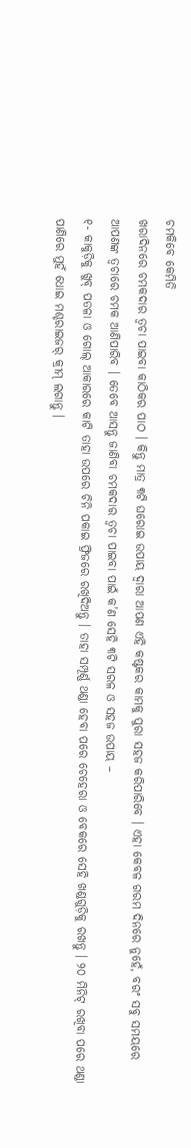ଚମକିବେ କେମିତି
ଖରାଦିନରେ ଚମକଦାର ତ୍ୱଚା ପାଇବା କାଠିକର ପାଠ । କିନ୍ତୁ ମାତ୍ର ୩ଟି ଘରୋଇ ଉପାୟ ଦ୍ୱାରା ଆପଣ ଏହି କଷ୍ଟକର କାମକୁ ପୁରା ସହଜ କରିପାରିବେ । ଏହା କେବଳ ଗରମ ଦିନରେ ନୁହେଁ, ବରଂ ସବୁ ସମୟରେ ଆପଣଙ୍କ ତ୍ୱଚାରେ ଚମକ ଆଣିପାରିବ । ତେବେ ଆସନ୍ତୁ ଜାଣିବା ଚମକଦାର ତ୍ୱଚା ପାଇବା ପାଇଁ କ’ଣ ସେହି ୩ଟି ସରଳ ଓ ସହଜ ଉପାୟ –
୧- କାକୁଡ଼ିକୁ ଖୁବ୍ ପତଳା ଓ ଗୋଲ୍ ଆକାରରେ କାଟି ତାହା ଉପରେ ଚିନି ପକାଇ ଫ୍ରିଜରେ ରଖିଦିଅନ୍ତୁ । ତାହା ସମ୍ପୂର୍ଣ୍ଣ ଥଣ୍ଡା ହେବା ପରେ ଚେହେରା ଓ ବେକରେ ସେହି ଖଣ୍ଡଗୁଡ଼ିକୁ ରଖନ୍ତୁ । ୨୦ ମିନିଟ୍ ରଖିବା ପରେ ଥଣ୍ଡା ପାଣିରେ ମୁହଁ ଧୋଇ ମଶ୍ଚରାଇଜର୍ କ୍ରୀମ୍ ଲଗାନ୍ତୁ ।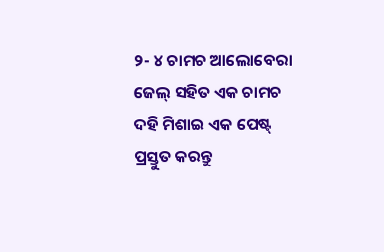୨- ୪ ଚାମଚ ଆଲୋବେରା ଜେଲ୍ ସହିତ ଏକ ଚାମଚ ଦହି ମିଶାଇ ଏକ ପେଷ୍ଟ୍ ପ୍ରସ୍ତୁତ କରନ୍ତୁ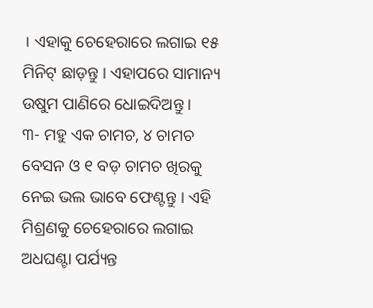। ଏହାକୁ ଚେହେରାରେ ଲଗାଇ ୧୫ ମିନିଟ୍ ଛାଡ଼ନ୍ତୁ । ଏହାପରେ ସାମାନ୍ୟ ଉଷୁମ ପାଣିରେ ଧୋଇଦିଅନ୍ତୁ ।
୩- ମହୁ ଏକ ଚାମଚ, ୪ ଚାମଚ ବେସନ ଓ ୧ ବଡ଼ ଚାମଚ ଖିରକୁ ନେଇ ଭଲ ଭାବେ ଫେଣ୍ଟନ୍ତୁ । ଏହି ମିଶ୍ରଣକୁ ଚେହେରାରେ ଲଗାଇ ଅଧଘଣ୍ଟା ପର୍ଯ୍ୟନ୍ତ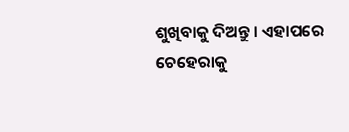ଶୁଖିବାକୁ ଦିଅନ୍ତୁ । ଏହାପରେ ଚେହେରାକୁ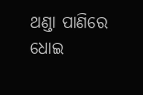ଥଣ୍ଡା ପାଣିରେ ଧୋଇ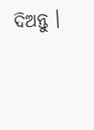ଦିଅନ୍ତୁ ।